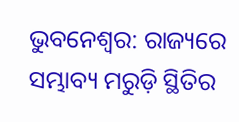ଭୁବନେଶ୍ୱର: ରାଜ୍ୟରେ ସମ୍ଭାବ୍ୟ ମରୁଡ଼ି ସ୍ଥିତିର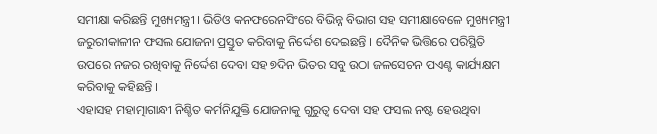ସମୀକ୍ଷା କରିଛନ୍ତି ମୁଖ୍ୟମନ୍ତ୍ରୀ । ଭିଡିଓ କନଫରେନସିଂରେ ବିଭିନ୍ନ ବିଭାଗ ସହ ସମୀକ୍ଷାବେଳେ ମୁଖ୍ୟମନ୍ତ୍ରୀ ଜରୁରୀକାଳୀନ ଫସଲ ଯୋଜନା ପ୍ରସ୍ତୁତ କରିବାକୁ ନିର୍ଦ୍ଦେଶ ଦେଇଛନ୍ତି । ଦୈନିକ ଭିତ୍ତିରେ ପରିସ୍ଥିତି ଉପରେ ନଜର ରଖିବାକୁ ନିର୍ଦ୍ଦେଶ ଦେବା ସହ ୭ଦିନ ଭିତର ସବୁ ଉଠା ଜଳସେଚନ ପଏଣ୍ଟ କାର୍ଯ୍ୟକ୍ଷମ କରିବାକୁ କହିଛନ୍ତି ।
ଏହାସହ ମହାତ୍ମାଗାନ୍ଧୀ ନିଶ୍ଚିତ କର୍ମନିଯୁକ୍ତି ଯୋଜନାକୁ ଗୁରୁତ୍ୱ ଦେବା ସହ ଫସଲ ନଷ୍ଟ ହେଉଥିବା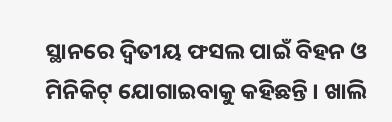ସ୍ଥାନରେ ଦ୍ୱିତୀୟ ଫସଲ ପାଇଁ ବିହନ ଓ ମିନିକିଟ୍ ଯୋଗାଇବାକୁ କହିଛନ୍ତି । ଖାଲି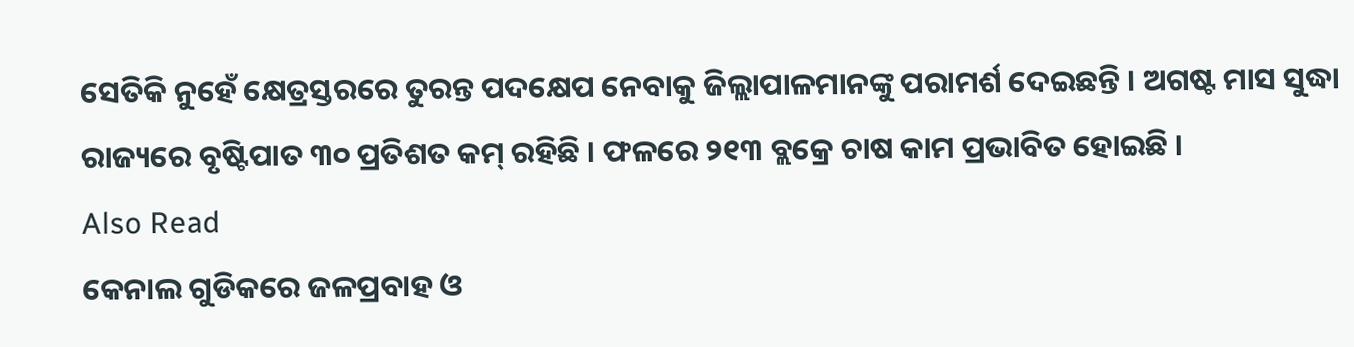ସେତିକି ନୁହେଁ କ୍ଷେତ୍ରସ୍ତରରେ ତୁରନ୍ତ ପଦକ୍ଷେପ ନେବାକୁ ଜିଲ୍ଲାପାଳମାନଙ୍କୁ ପରାମର୍ଶ ଦେଇଛନ୍ତି । ଅଗଷ୍ଟ ମାସ ସୁଦ୍ଧା ରାଜ୍ୟରେ ବୃଷ୍ଟିପାତ ୩୦ ପ୍ରତିଶତ କମ୍ ରହିଛି । ଫଳରେ ୨୧୩ ବ୍ଲକ୍ରେ ଚାଷ କାମ ପ୍ରଭାବିତ ହୋଇଛି ।
Also Read
କେନାଲ ଗୁଡିକରେ ଜଳପ୍ରବାହ ଓ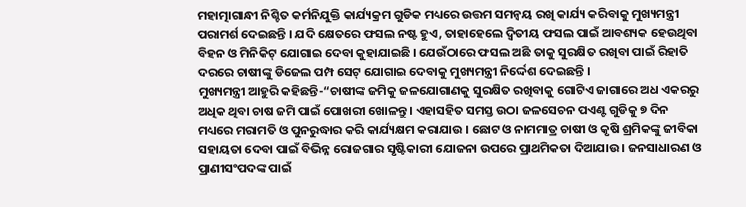ମହାତ୍ମାଗାନ୍ଧୀ ନିଶ୍ଚିତ କର୍ମନିଯୁକ୍ତି କାର୍ଯ୍ୟକ୍ରମ ଗୁଡିକ ମଧ୍ୟରେ ଉତ୍ତମ ସମନ୍ୱୟ ରଖି କାର୍ଯ୍ୟ କରିବାକୁ ମୁଖ୍ୟମନ୍ତ୍ରୀ ପରାମର୍ଶ ଦେଇଛନ୍ତି । ଯଦି କ୍ଷେତରେ ଫସଲ ନଷ୍ଟ ହୁଏ, ତାହାହେଲେ ଦ୍ୱିତୀୟ ଫସଲ ପାଇଁ ଆବଶ୍ୟକ ହେଉଥିବା ବିହନ ଓ ମିନିକିଟ୍ ଯୋଗାଇ ଦେବା କୁହାଯାଇଛି । ଯେଉଁଠାରେ ଫସଲ ଅଛି ତାକୁ ସୁରକ୍ଷିତ ରଖିବା ପାଇଁ ରିହାତି ଦରରେ ଚାଷୀଙ୍କୁ ଡିଜେଲ ପମ୍ପ ସେଟ୍ ଯୋଗାଇ ଦେବାକୁ ମୁଖ୍ୟମନ୍ତ୍ରୀ ନିର୍ଦ୍ଦେଶ ଦେଇଛନ୍ତି ।
ମୁଖ୍ୟମନ୍ତ୍ରୀ ଆହୁରି କହିଛନ୍ତି-“ଚାଷୀଙ୍କ ଜମିକୁ ଜଳଯୋଗାଣକୁ ସୁରକ୍ଷିତ ରଖିବାକୁ ଗୋଟିଏ ଜାଗାରେ ଅଧ ଏକରରୁ ଅଧିକ ଥିବା ଚାଷ ଜମି ପାଇଁ ପୋଖରୀ ଖୋଳନ୍ତୁ । ଏହାସହିତ ସମସ୍ତ ଉଠା ଜଳସେଚନ ପଏଣ୍ଟ ଗୁଡିକୁ ୭ ଦିନ ମଧ୍ୟରେ ମରାମତି ଓ ପୁନରୁଦ୍ଧାର କରି କାର୍ଯ୍ୟକ୍ଷମ କରାଯାଉ । ଛୋଟ ଓ ନାମମାତ୍ର ଚାଷୀ ଓ କୃଷି ଶ୍ରମିକଙ୍କୁ ଜୀବିକା ସହାୟତା ଦେବା ପାଇଁ ବିଭିନ୍ନ ରୋଜଗାର ସୃଷ୍ଟିକାରୀ ଯୋଜନା ଉପରେ ପ୍ରାଥମିକତା ଦିଆଯାଉ । ଜନସାଧାରଣ ଓ ପ୍ରାଣୀସଂପଦଙ୍କ ପାଇଁ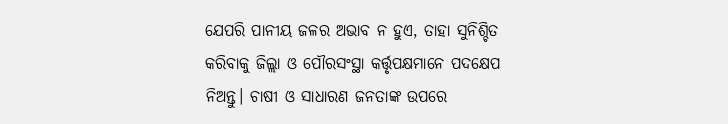ଯେପରି ପାନୀୟ ଜଳର ଅଭାବ ନ ହୁଏ, ତାହା ସୁନିଶ୍ଚିତ କରିବାକୁ ଜିଲ୍ଲା ଓ ପୌରସଂସ୍ଥା କର୍ତ୍ତୃପକ୍ଷମାନେ ପଦକ୍ଷେପ ନିଅନ୍ତୁ। ଚାଷୀ ଓ ସାଧାରଣ ଜନତାଙ୍କ ଉପରେ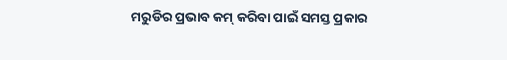ମରୁଡିର ପ୍ରଭାବ କମ୍ କରିବା ପାଇଁ ସମସ୍ତ ପ୍ରକାର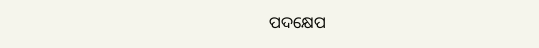ପଦକ୍ଷେପ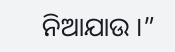ନିଆଯାଉ ।”